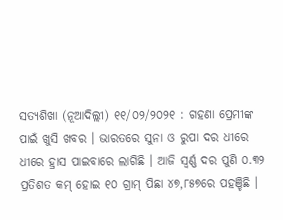ସତ୍ୟଶିଖା (ନୂଆଦିଲ୍ଲୀ) ୧୧/୦୨/୨୦୨୧ : ଗହଣା ପ୍ରେମୀଙ୍କ ପାଇଁ ଖୁସି ଖବର । ଭାରତରେ ସୁନା ଓ ରୁପା ଦର ଧୀରେ ଧୀରେ ହ୍ରାସ ପାଇବାରେ ଲାଗିଛି । ଆଜି ସ୍ଵର୍ଣ୍ଣ ଦର ପୁଣି ୦.୩୨ ପ୍ରତିଶତ କମ୍ ହୋଇ ୧୦ ଗ୍ରାମ୍ ପିଛା ୪୭,୮୫୭ରେ ପହଞ୍ଚିଛି ।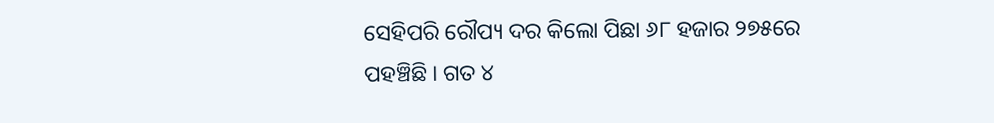ସେହିପରି ରୌପ୍ୟ ଦର କିଲୋ ପିଛା ୬୮ ହଜାର ୨୭୫ରେ ପହଞ୍ଚିଛି । ଗତ ୪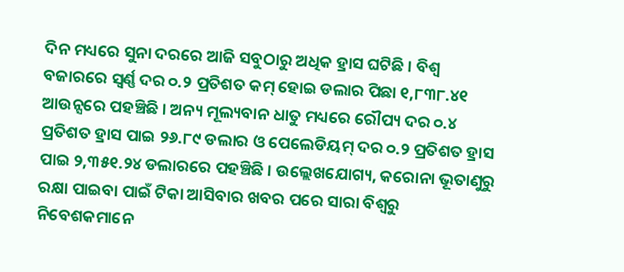ଦିନ ମଧ୍ୟରେ ସୁନା ଦରରେ ଆଜି ସବୁଠାରୁ ଅଧିକ ହ୍ରାସ ଘଟିଛି । ବିଶ୍ୱ ବଜାରରେ ସ୍ଵର୍ଣ୍ଣ ଦର ୦.୨ ପ୍ରତିଶତ କମ୍ ହୋଇ ଡଲାର ପିଛା ୧,୮୩୮.୪୧ ଆଉନ୍ସରେ ପହଞ୍ଚିଛି । ଅନ୍ୟ ମୂଲ୍ୟବାନ ଧାତୁ ମଧ୍ୟରେ ରୌପ୍ୟ ଦର ୦.୪ ପ୍ରତିଶତ ହ୍ରାସ ପାଇ ୨୬.୮୯ ଡଲାର ଓ ପେଲେଡିୟମ୍ ଦର ୦.୨ ପ୍ରତିଶତ ହ୍ରାସ ପାଇ ୨,୩୫୧.୨୪ ଡଲାରରେ ପହଞ୍ଚିଛି । ଉଲ୍ଲେଖଯୋଗ୍ୟ, କରୋନା ଭୂତାଣୁରୁ ରକ୍ଷା ପାଇବା ପାଇଁ ଟିକା ଆସିବାର ଖବର ପରେ ସାରା ବିଶ୍ୱରୁ ନିବେଶକମାନେ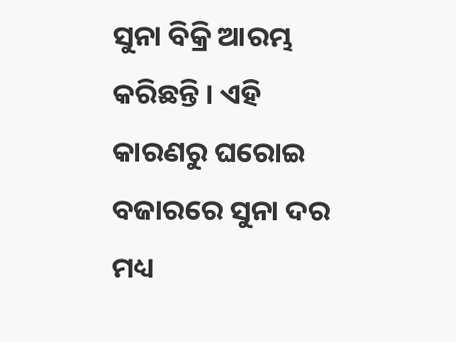ସୁନା ବିକ୍ରି ଆରମ୍ଭ କରିଛନ୍ତି । ଏହି କାରଣରୁ ଘରୋଇ ବଜାରରେ ସୁନା ଦର ମଧ୍ୟ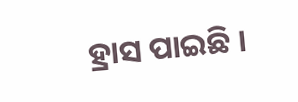ହ୍ରାସ ପାଇଛି ।